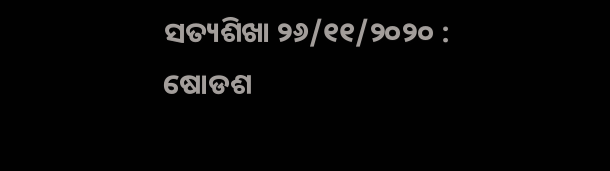ସତ୍ୟଶିଖା ୨୬/୧୧/୨୦୨୦ : ଷୋଡଶ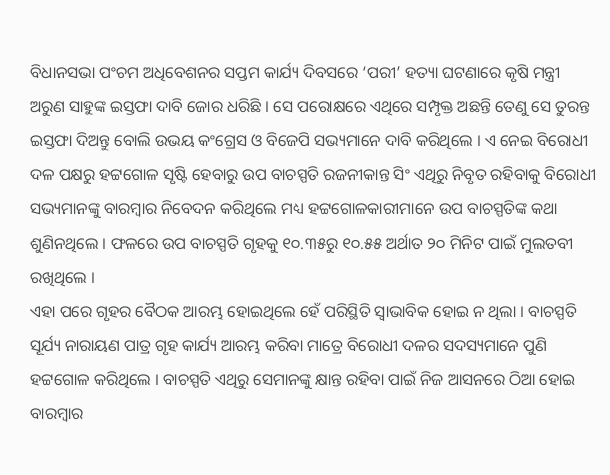ବିଧାନସଭା ପଂଚମ ଅଧିବେଶନର ସପ୍ତମ କାର୍ଯ୍ୟ ଦିବସରେ ‘ପରୀ’ ହତ୍ୟା ଘଟଣାରେ କୃଷି ମନ୍ତ୍ରୀ ଅରୁଣ ସାହୁଙ୍କ ଇସ୍ତଫା ଦାବି ଜୋର ଧରିଛି । ସେ ପରୋକ୍ଷରେ ଏଥିରେ ସମ୍ପୃକ୍ତ ଅଛନ୍ତି ତେଣୁ ସେ ତୁରନ୍ତ ଇସ୍ତଫା ଦିଅନ୍ତୁ ବୋଲି ଉଭୟ କଂଗ୍ରେସ ଓ ବିଜେପି ସଭ୍ୟମାନେ ଦାବି କରିଥିଲେ । ଏ ନେଇ ବିରୋଧୀ ଦଳ ପକ୍ଷରୁ ହଟ୍ଟଗୋଳ ସୃଷ୍ଟି ହେବାରୁ ଉପ ବାଚସ୍ପତି ରଜନୀକାନ୍ତ ସିଂ ଏଥିରୁ ନିବୃତ ରହିବାକୁ ବିରୋଧୀ ସଭ୍ୟମାନଙ୍କୁ ବାରମ୍ବାର ନିବେଦନ କରିଥିଲେ ମଧ୍ୟ ହଟ୍ଟଗୋଳକାରୀମାନେ ଉପ ବାଚସ୍ପତିଙ୍କ କଥା ଶୁଣିନଥିଲେ । ଫଳରେ ଉପ ବାଚସ୍ପତି ଗୃହକୁ ୧୦.୩୫ରୁ ୧୦.୫୫ ଅର୍ଥାତ ୨୦ ମିନିଟ ପାଇଁ ମୁଲତବୀ ରଖିଥିଲେ ।
ଏହା ପରେ ଗୃହର ବୈଠକ ଆରମ୍ଭ ହୋଇଥିଲେ ହେଁ ପରିସ୍ଥିତି ସ୍ୱାଭାବିକ ହୋଇ ନ ଥିଲା । ବାଚସ୍ପତି ସୂର୍ଯ୍ୟ ନାରାୟଣ ପାତ୍ର ଗୃହ କାର୍ଯ୍ୟ ଆରମ୍ଭ କରିବା ମାତ୍ରେ ବିରୋଧୀ ଦଳର ସଦସ୍ୟମାନେ ପୁଣି ହଟ୍ଟଗୋଳ କରିଥିଲେ । ବାଚସ୍ପତି ଏଥିରୁ ସେମାନଙ୍କୁ କ୍ଷାନ୍ତ ରହିବା ପାଇଁ ନିଜ ଆସନରେ ଠିଆ ହୋଇ ବାରମ୍ବାର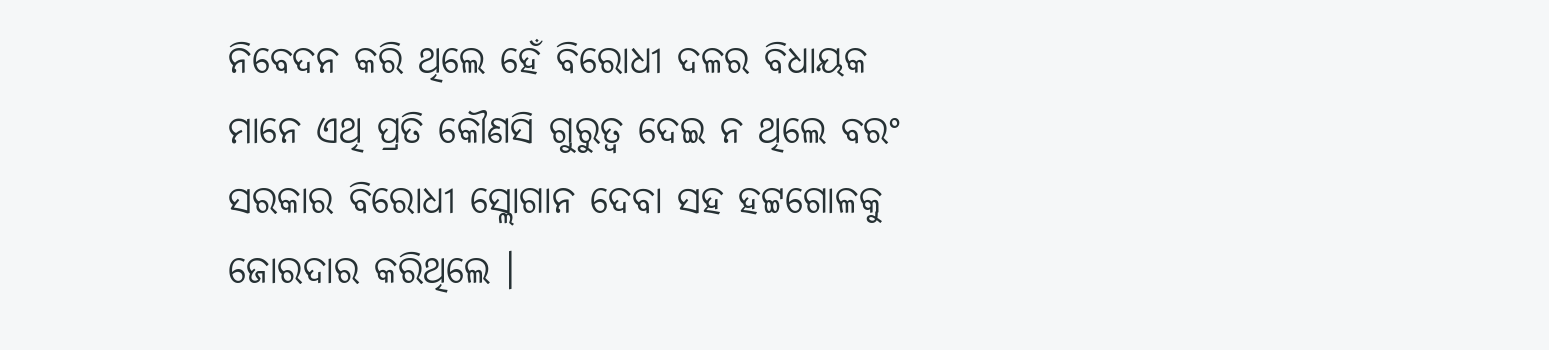ନିବେଦନ କରି ଥିଲେ ହେଁ ବିରୋଧୀ ଦଳର ବିଧାୟକ ମାନେ ଏଥି ପ୍ରତି କୌଣସି ଗୁରୁତ୍ୱ ଦେଇ ନ ଥିଲେ ବରଂ ସରକାର ବିରୋଧୀ ସ୍ଲୋଗାନ ଦେବା ସହ ହଟ୍ଟଗୋଳକୁ ଜୋରଦାର କରିଥିଲେ ।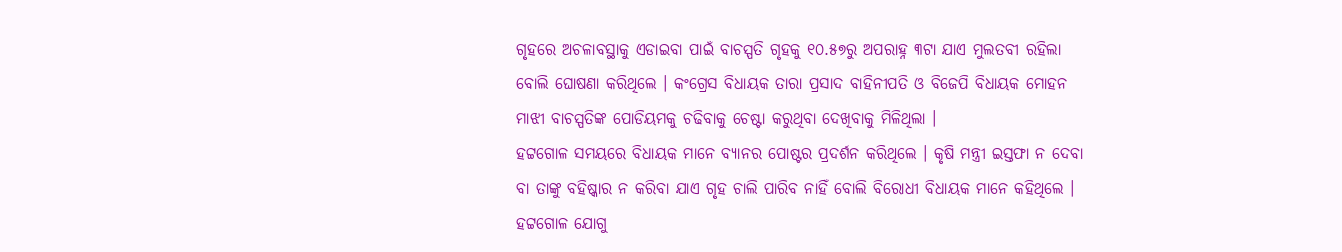ଗୃହରେ ଅଚଳାବସ୍ଥାକୁ ଏଡାଇବା ପାଇଁ ବାଚସ୍ପତି ଗୃହକୁ ୧୦.୫୭ରୁ ଅପରାହ୍ନ ୩ଟା ଯାଏ ମୁଲତବୀ ରହିଲା ବୋଲି ଘୋଷଣା କରିଥିଲେ । କଂଗ୍ରେସ ବିଧାୟକ ତାରା ପ୍ରସାଦ ବାହିନୀପତି ଓ ବିଜେପି ବିଧାୟକ ମୋହନ ମାଝୀ ବାଚସ୍ପତିଙ୍କ ପୋଡିୟମକୁ ଚଢିବାକୁ ଚେଷ୍ଟା କରୁଥିବା ଦେଖିବାକୁ ମିଳିଥିଲା ।
ହଟ୍ଟଗୋଳ ସମୟରେ ବିଧାୟକ ମାନେ ବ୍ୟାନର ପୋଷ୍ଟର ପ୍ରଦର୍ଶନ କରିଥିଲେ । କୃଷି ମନ୍ତ୍ରୀ ଇସ୍ତଫା ନ ଦେବା ବା ତାଙ୍କୁ ବହିଷ୍କାର ନ କରିବା ଯାଏ ଗୃହ ଚାଲି ପାରିବ ନାହିଁ ବୋଲି ବିରୋଧୀ ବିଧାୟକ ମାନେ କହିଥିଲେ । ହଟ୍ଟଗୋଳ ଯୋଗୁ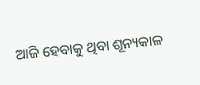ଆଜି ହେବାକୁ ଥିବା ଶୂନ୍ୟକାଳ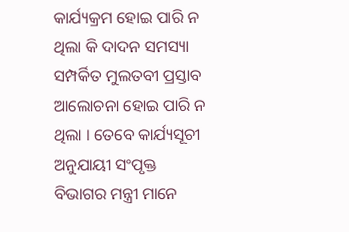କାର୍ଯ୍ୟକ୍ରମ ହୋଇ ପାରି ନ ଥିଲା କି ଦାଦନ ସମସ୍ୟା ସମ୍ପର୍କିତ ମୁଲତବୀ ପ୍ରସ୍ତାବ ଆଲୋଚନା ହୋଇ ପାରି ନ ଥିଲା । ତେବେ କାର୍ଯ୍ୟସୂଚୀ ଅନୁଯାୟୀ ସଂପୃକ୍ତ ବିଭାଗର ମନ୍ତ୍ରୀ ମାନେ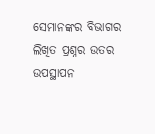ସେମାନଙ୍କର ବିଭାଗର ଲିଖିତ ପ୍ରଶ୍ନର ଉତର ଉପସ୍ଥାପନ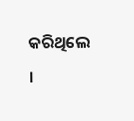କରିଥିଲେ ।